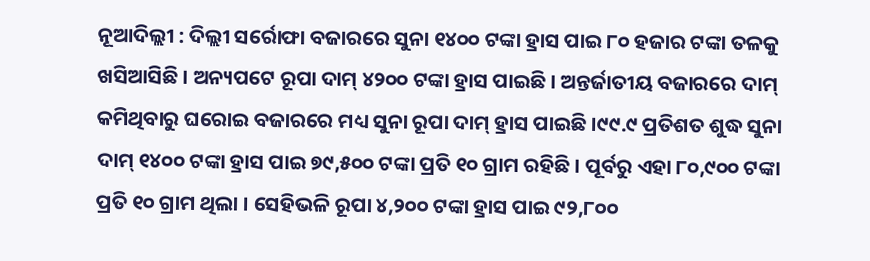ନୂଆଦିଲ୍ଲୀ : ଦିଲ୍ଲୀ ସର୍ରୋଫା ବଜାରରେ ସୁନା ୧୪୦୦ ଟଙ୍କା ହ୍ରାସ ପାଇ ୮୦ ହଜାର ଟଙ୍କା ତଳକୁ ଖସିଆସିଛି । ଅନ୍ୟପଟେ ରୂପା ଦାମ୍ ୪୨୦୦ ଟଙ୍କା ହ୍ରାସ ପାଇଛି । ଅନ୍ତର୍ଜାତୀୟ ବଜାରରେ ଦାମ୍ କମିଥିବାରୁ ଘରୋଇ ବଜାରରେ ମଧ୍ୟ ସୁନା ରୂପା ଦାମ୍ ହ୍ରାସ ପାଇଛି ।୯୯.୯ ପ୍ରତିଶତ ଶୁଦ୍ଧ ସୁନା ଦାମ୍ ୧୪୦୦ ଟଙ୍କା ହ୍ରାସ ପାଇ ୭୯,୫୦୦ ଟଙ୍କା ପ୍ରତି ୧୦ ଗ୍ରାମ ରହିଛି । ପୂର୍ବରୁ ଏହା ୮୦,୯୦୦ ଟଙ୍କା ପ୍ରତି ୧୦ ଗ୍ରାମ ଥିଲା । ସେହିଭଳି ରୂପା ୪,୨୦୦ ଟଙ୍କା ହ୍ରାସ ପାଇ ୯୨,୮୦୦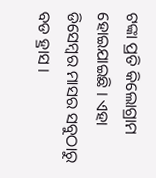ଟଙ୍କା ପ୍ରତି କିଲୋଗ୍ରାମ ହୋଇଯାଇଛି । ଏହା ଡିସେମ୍ବର ମାସର ସବୁଠାରୁ ବଡ ହ୍ରାସ ।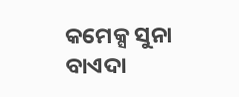କମେକ୍ସ ସୁନା ବାଏଦା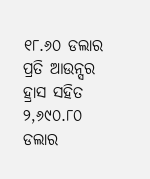୧୮.୬୦ ଡଲାର ପ୍ରତି ଆଉନ୍ସର ହ୍ରାସ ସହିତ ୨,୬୯୦.୮୦ ଡଲାର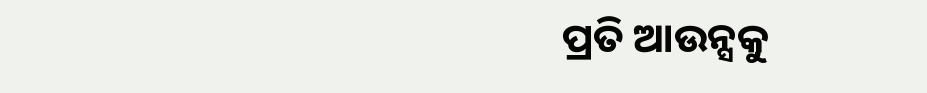ପ୍ରତି ଆଉନ୍ସକୁ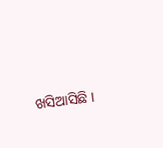ଖସିଆସିଛି ।